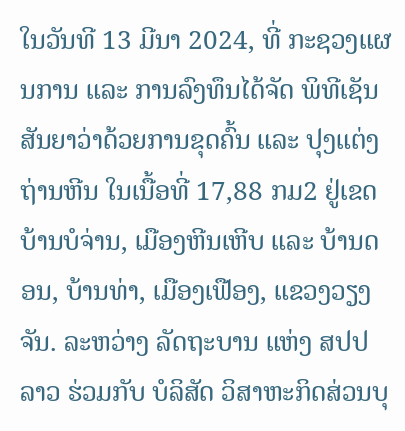ໃນວັນທີ 13 ມີນາ 2024, ທີ່ ກະຊວງແຜນການ ແລະ ການລົງທຶນໄດ້ຈັດ ພິທີເຊັນສັນຍາວ່າດ້ວຍການຂຸດຄົ້ນ ແລະ ປຸງແຕ່ງຖ່ານຫີນ ໃນເນື້ອທີ່ 17,88 ກມ2 ຢູ່ເຂດບ້ານບໍຈ່ານ, ເມືອງຫີນເຫີບ ແລະ ບ້ານດອນ, ບ້ານທ່າ, ເມືອງເຟືອງ, ແຂວງວຽງຈັນ. ລະຫວ່າງ ລັດຖະບານ ແຫ່ງ ສປປ ລາວ ຮ່ວມກັບ ບໍລິສັດ ວິສາຫະກິດສ່ວນບຸ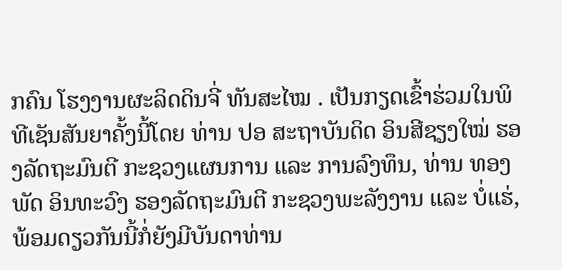ກຄົນ ໂຮງງານຜະລິດດິນຈີ່ ທັນສະໄໝ . ເປັນກຽດເຂົ້າຮ່ວມໃນພິທີເຊັນສັນຍາຄັ້ງນີ້ໂດຍ ທ່ານ ປອ ສະຖາບັນດິດ ອິນສີຊຽງໃໝ່ ຮອງລັດຖະມົນຕີ ກະຊວງແຜນການ ແລະ ການລົງທຶນ, ທ່ານ ທອງພັດ ອິນທະວົງ ຮອງລັດຖະມົນຕີ ກະຊວງພະລັງງານ ແລະ ບໍ່ແຮ່, ພ້ອມດຽວກັນນີ້ກໍ່ຍັງມີບັນດາທ່ານ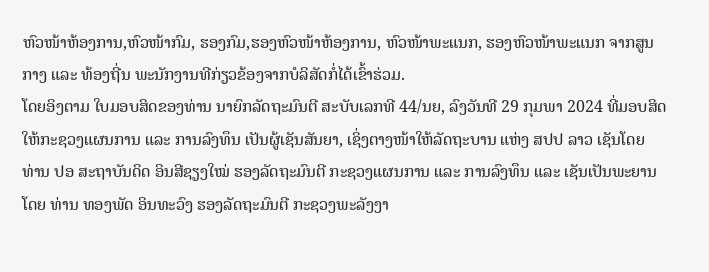ຫົວໜ້າຫ້ອງການ,ຫົວໜ້າກົມ, ຮອງກົມ,ຮອງຫົວໜ້າຫ້ອງການ, ຫົວໜ້າພະແນກ, ຮອງຫົວໜ້າພະແນກ ຈາກສູນກາງ ແລະ ທ້ອງຖີ່ນ ພະນັກງານທີກ່ຽວຂ້ອງຈາກບໍລິສັດກໍ່ໄດ້ເຂົ້າຮ່ວມ.
ໂດຍອິງຕາມ ໃບມອບສິດຂອງທ່ານ ນາຍົກລັດຖະມົນຕີ ສະບັບເລກທີ 44/ນຍ, ລົງວັນທີ 29 ກຸມພາ 2024 ທີ່ມອບສິດໃຫ້ກະຊວງແຜນການ ແລະ ການລົງທຶນ ເປັນຜູ້ເຊັນສັນຍາ, ເຊິ່ງຕາງໜ້າໃຫ້ລັດຖະບານ ແຫ່ງ ສປປ ລາວ ເຊັນໂດຍ ທ່ານ ປອ ສະຖາບັນດິດ ອິນສີຊຽງໃໝ່ ຮອງລັດຖະມົນຕີ ກະຊວງແຜນການ ແລະ ການລົງທຶນ ແລະ ເຊັນເປັນພະຍານໂດຍ ທ່ານ ທອງພັດ ອິນທະວົງ ຮອງລັດຖະມົນຕີ ກະຊວງພະລັງງາ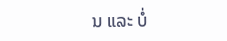ນ ແລະ ບໍ່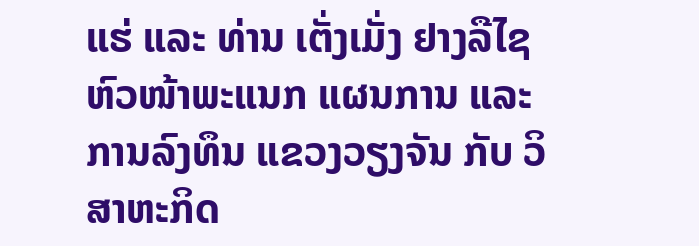ແຮ່ ແລະ ທ່ານ ເຕັ່ງເມັ່ງ ຢາງລືໄຊ ຫົວໜ້າພະແນກ ແຜນການ ແລະ ການລົງທຶນ ແຂວງວຽງຈັນ ກັບ ວິສາຫະກິດ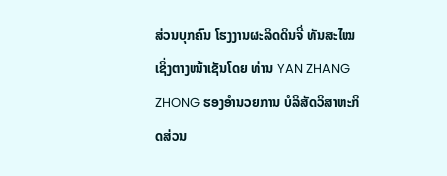ສ່ວນບຸກຄົນ ໂຮງງານຜະລິດດິນຈີ່ ທັນສະໄໝ ເຊິ່ງຕາງໜ້າເຊັນໂດຍ ທ່ານ YAN ZHANG ZHONG ຮອງອຳນວຍການ ບໍລິສັດວິສາຫະກິດສ່ວນ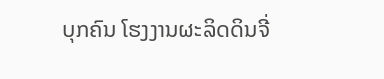ບຸກຄົນ ໂຮງງານຜະລິດດິນຈີ່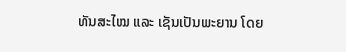ທັນສະໄໝ ແລະ ເຊັນເປັນພະຍານ ໂດຍ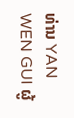ທ່ານ YAN WEN GUI ຜູ້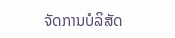ຈັດການບໍລິສັດ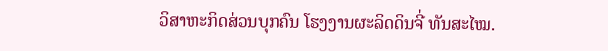ວິສາຫະກິດສ່ວນບຸກຄົນ ໂຮງງານຜະລິດດິນຈີ່ ທັນສະໄໝ.